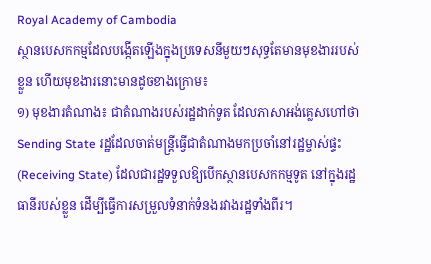Royal Academy of Cambodia
ស្ថានបេសកកម្មដែលបង្កើតឡើងក្នុងប្រទេសនីមួយៗសុទ្ធតែមានមុខងាររបស់ខ្លួន ហើយមុខងារនោះមានដូចខាងក្រោម៖
១) មុខងារតំណាង៖ ជាតំណាងរបស់រដ្ឋដាក់ទូត ដែលភាសាអង់គ្លេសហៅថា Sending State រដ្ឋដែលចាត់មន្ត្រីធ្វើជាតំណាងមកប្រចាំនៅរដ្ឋម្ចាស់ផ្ទះ (Receiving State) ដែលជារដ្ឋទទួលឱ្យបើកស្ថានបេសកកម្មទូត នៅក្នុងរដ្ឋធានីរបស់ខ្លួន ដើម្បីធ្វើការសម្រួលទំនាក់ទំនងរវាងរដ្ឋទាំងពីរ។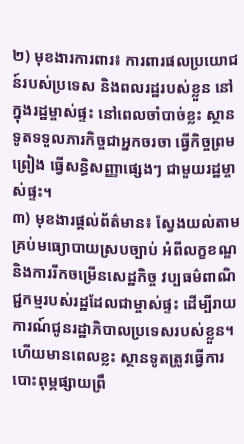២) មុខងារការពារ៖ ការពារផលប្រយោជន៍របស់ប្រទេស និងពលរដ្ឋរបស់ខ្លួន នៅក្នុងរដ្ឋម្ចាស់ផ្ទះ នៅពេលចាំបាច់ខ្លះ ស្ថានទូតទទួលភារកិច្ចជាអ្នកចរចា ធ្វើកិច្ចព្រមព្រៀង ធ្វើសន្ធិសញ្ញាផ្សេងៗ ជាមួយរដ្ឋម្ចាស់ផ្ទះ។
៣) មុខងារផ្តល់ព័ត៌មាន៖ ស្វែងយល់តាមគ្រប់មធ្យោបាយស្របច្បាប់ អំពីលក្ខខណ្ឌ និងការរីកចម្រើនសេដ្ឋកិច្ច វប្បធម៌ពាណិជ្ជកម្មរបស់រដ្ឋដែលជាម្ចាស់ផ្ទះ ដើម្បីរាយការណ៍ជូនរដ្ឋាភិបាលប្រទេសរបស់ខ្លួន។ ហើយមានពេលខ្លះ ស្ថានទូតត្រូវធ្វើការបោះពុម្ភផ្សាយព្រឹ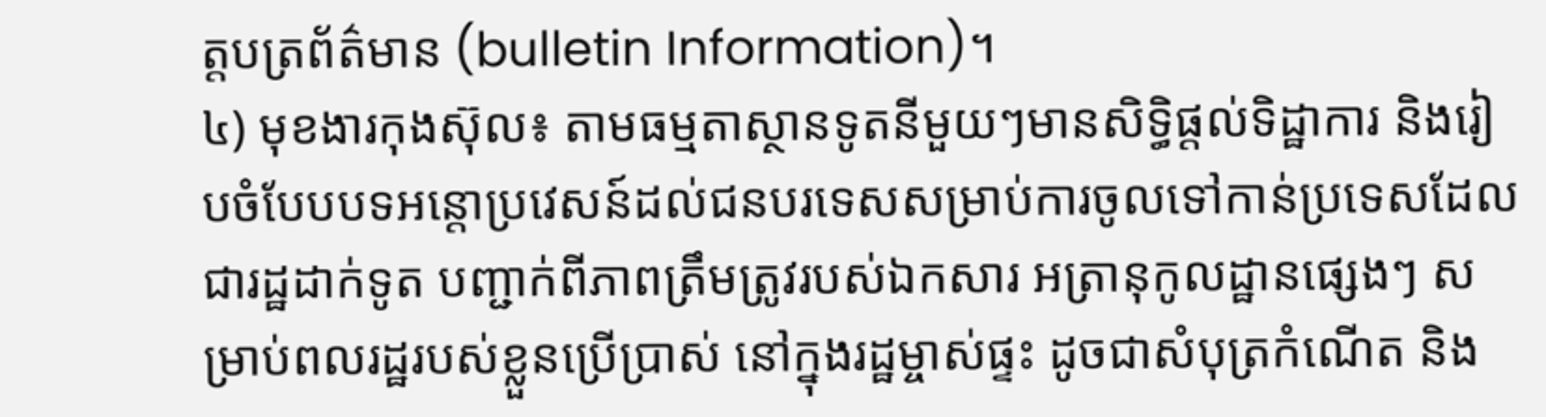ត្តបត្រព័ត៌មាន (bulletin Information)។
៤) មុខងារកុងស៊ុល៖ តាមធម្មតាស្ថានទូតនីមួយៗមានសិទ្ធិផ្តល់ទិដ្ឋាការ និងរៀបចំបែបបទអន្តោប្រវេសន៍ដល់ជនបរទេសសម្រាប់ការចូលទៅកាន់ប្រទេសដែលជារដ្ឋដាក់ទូត បញ្ជាក់ពីភាពត្រឹមត្រូវរបស់ឯកសារ អត្រានុកូលដ្ឋានផ្សេងៗ សម្រាប់ពលរដ្ឋរបស់ខ្លួនប្រើប្រាស់ នៅក្នុងរដ្ឋម្ចាស់ផ្ទះ ដូចជាសំបុត្រកំណើត និង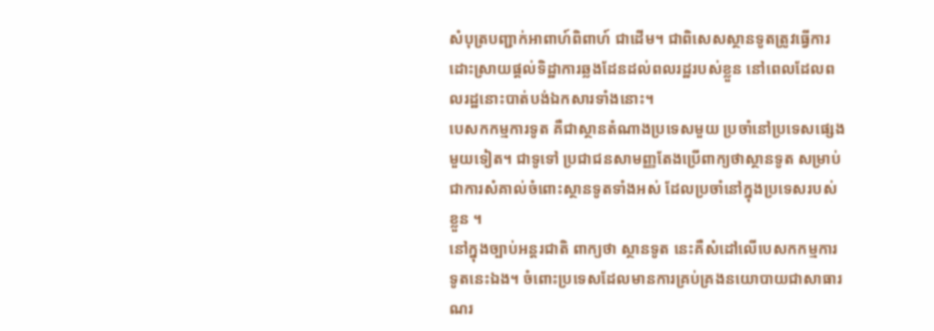សំបុត្របញ្ជាក់អាពាហ៍ពិពាហ៍ ជាដើម។ ជាពិសេសស្ថានទូតត្រូវធ្វើការដោះស្រាយផ្តល់ទិដ្ឋាការឆ្លងដែនដល់ពលរដ្ឋរបស់ខ្លួន នៅពេលដែលពលរដ្ឋនោះបាត់បង់ឯកសារទាំងនោះ។
បេសកកម្មការទូត គឺជាស្ថានតំណាងប្រទេសមួយ ប្រចាំនៅប្រទេសផ្សេងមួយទៀត។ ជាទូទៅ ប្រជាជនសាមញ្ញតែងប្រើពាក្យថាស្ថានទូត សម្រាប់ជាការសំគាល់ចំពោះស្ថានទូតទាំងអស់ ដែលប្រចាំនៅក្នុងប្រទេសរបស់ខ្លួន ។
នៅក្នុងច្បាប់អន្តរជាតិ ពាក្យថា ស្ថានទូត នេះគឺសំដៅលើបេសកកម្មការទូតនេះឯង។ ចំពោះប្រទេសដែលមានការគ្រប់គ្រងនយោបាយជាសាធារណរ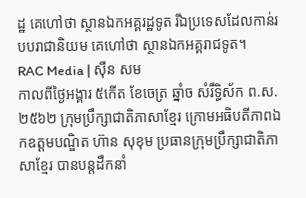ដ្ឋ គេហៅថា ស្ថានឯកអគ្គរដ្ឋទូត រីឯប្រទេសដែលកាន់របបរាជានិយម គេហៅថា ស្ថានឯកអគ្គរាជទូត។
RAC Media | ស៊ឺន សម
កាលពីថ្ងៃអង្គារ ៥កេីត ខែចេត្រ ឆ្នាំច សំរឹទ្ធិស័ក ព.ស.២៥៦២ ក្រុមប្រឹក្សាជាតិភាសាខ្មែរ ក្រោមអធិបតីភាពឯកឧត្តមបណ្ឌិត ហ៊ាន សុខុម ប្រធានក្រុមប្រឹក្សាជាតិភាសាខ្មែរ បានបន្តដឹកនាំ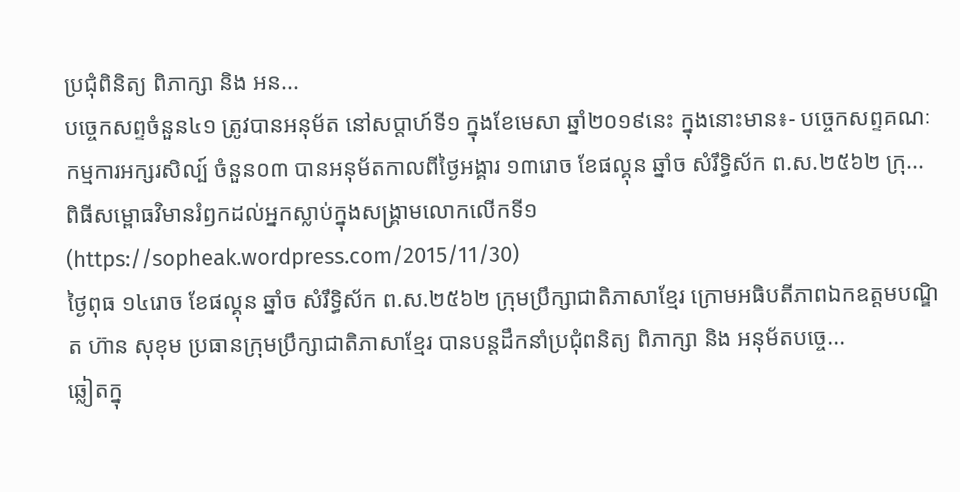ប្រជុំពិនិត្យ ពិភាក្សា និង អន...
បច្ចេកសព្ទចំនួន៤១ ត្រូវបានអនុម័ត នៅសប្តាហ៍ទី១ ក្នុងខែមេសា ឆ្នាំ២០១៩នេះ ក្នុងនោះមាន៖- បច្ចេកសព្ទគណៈ កម្មការអក្សរសិល្ប៍ ចំនួន០៣ បានអនុម័តកាលពីថ្ងៃអង្គារ ១៣រោច ខែផល្គុន ឆ្នាំច សំរឹទ្ធិស័ក ព.ស.២៥៦២ ក្រុ...
ពិធីសម្ពោធវិមានរំឭកដល់អ្នកស្លាប់ក្នុងសង្គ្រាមលោកលើកទី១ (https://sopheak.wordpress.com/2015/11/30)
ថ្ងៃពុធ ១៤រោច ខែផល្គុន ឆ្នាំច សំរឹទ្ធិស័ក ព.ស.២៥៦២ ក្រុមប្រឹក្សាជាតិភាសាខ្មែរ ក្រោមអធិបតីភាពឯកឧត្តមបណ្ឌិត ហ៊ាន សុខុម ប្រធានក្រុមប្រឹក្សាជាតិភាសាខ្មែរ បានបន្តដឹកនាំប្រជុំពនិត្យ ពិភាក្សា និង អនុម័តបច្ចេ...
ឆ្លៀតក្នុ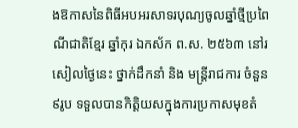ងឱកាសនៃពិធីអបអរសាទរបុណ្យចូលឆ្នាំថ្មីប្រពៃណីជាតិខ្មែរ ឆ្នាំកុរ ឯកស័ក ព.ស. ២៥៦៣ នៅរសៀលថ្ងៃនេះ ថ្នាក់ដឹកនាំ និង មន្ត្រីរាជការ ចំនួន ៩រូប ទទួលបានកិត្តិយសក្នុងការប្រកាសមុខតំ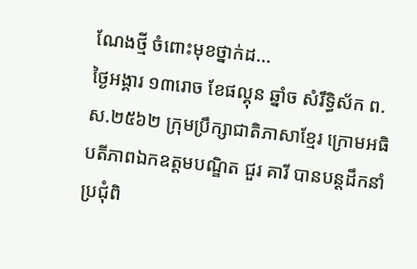ណែងថ្មី ចំពោះមុខថ្នាក់ដ...
ថ្ងៃអង្គារ ១៣រោច ខែផល្គុន ឆ្នាំច សំរឹទ្ធិស័ក ព.ស.២៥៦២ ក្រុមប្រឹក្សាជាតិភាសាខ្មែរ ក្រោមអធិបតីភាពឯកឧត្តមបណ្ឌិត ជួរ គារី បានបន្តដឹកនាំប្រជុំពិ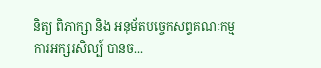និត្យ ពិភាក្សា និង អនុម័តបច្ចេកសព្ទគណៈកម្មការអក្សរសិល្ប៍ បានច...